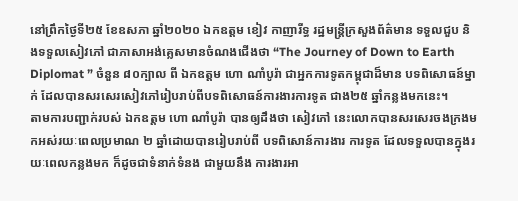នៅព្រឹកថ្ងៃទី២៥ ខែឧសភា ឆ្នាំ២០២០ ឯកឧត្តម ខៀវ កាញារីទ្ធ រដ្ឋមន្រ្តីក្រសួងព័ត៌មាន ទទួលជួប និងទទួលសៀវភៅ ជាភាសាអង់គ្លេសមានចំណងជើងថា “The Journey of Down to Earth Diplomat ” ចំនួន ៨០ក្បាល ពី ឯកឧត្តម ហោ ណាំបូរ៉ា ជាអ្នកការទូតកម្ពុជាដ៏មាន បទពិសោធន៍ម្នាក់ ដែលបានសរសេរសៀវភៅរៀបរាប់ពីបទពិសោធន៍ការងារការទូត ជាង២៥ ឆ្នាំកន្លងមកនេះ។
តាមការបញ្ជាក់របស់ ឯកឧត្តម ហោ ណាំបូរ៉ា បានឲ្យដឹងថា សៀវភៅ នេះលោកបានសរសេរចងក្រងមកអស់រយៈពេលប្រមាណ ២ ឆ្នាំដោយបានរៀបរាប់ពី បទពិសោន៍ការងារ ការទូត ដែលទទួលបានក្នុងរយៈពេលកន្លងមក ក៏ដូចជាទំនាក់ទំនង ជាមួយនឹង ការងារអា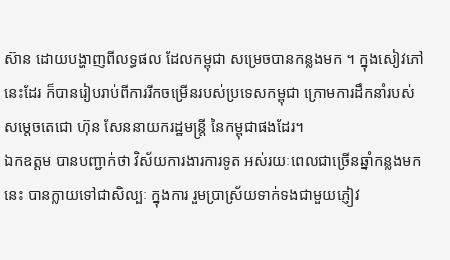ស៊ាន ដោយបង្ហាញពីលទ្ធផល ដែលកម្ពុជា សម្រេចបានកន្លងមក ។ ក្នុងសៀវភៅនេះដែរ ក៏បានរៀបរាប់ពីការរីកចម្រើនរបស់ប្រទេសកម្ពុជា ក្រោមការដឹកនាំរបស់ សម្តេចតេជោ ហ៊ុន សែននាយករដ្ឋមន្រ្តី នៃកម្ពុជាផងដែរ។
ឯកឧត្តម បានបញ្ជាក់ថា វិស័យការងារការទូត អស់រយៈពេលជាច្រើនឆ្នាំកន្លងមកនេះ បានក្លាយទៅជាសិល្បៈ ក្នុងការ រួមប្រាស្រ័យទាក់ទងជាមួយភ្ញៀវ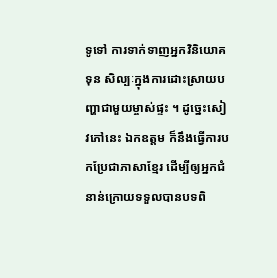ទូទៅ ការទាក់ទាញអ្នកវិនិយោគទុន សិល្បៈក្នុងការដោះស្រាយបញ្ហាជាមួយម្ចាស់ផ្ទះ ។ ដូច្នេះសៀវភៅនេះ ឯកឧត្តម ក៏នឹងធ្វើការបកប្រែជាភាសាខ្មែរ ដើម្បីឲ្យអ្នកជំនាន់ក្រោយទទួលបានបទពិ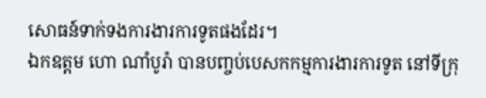សោធន៍ទាក់ទងការងារការទូតផងដែរ។
ឯកឧត្តម ហោ ណាំបូរ៉ា បានបញ្ចប់បេសកកម្មការងារការទូត នៅទីក្រុ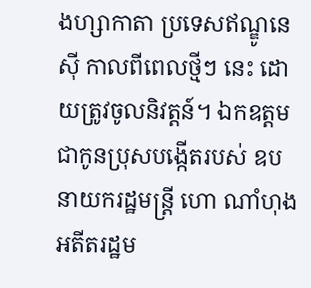ងហ្សាកាតា ប្រទេសឥណ្ឌូនេស៊ី កាលពីពេលថ្មីៗ នេះ ដោយត្រូវចូលនិវត្តន៍។ ឯកឧត្តម ជាកូនប្រុសបង្កើតរបស់ ឧបនាយករដ្ឋមន្ត្រី ហោ ណាំហុង អតីតរដ្ឋម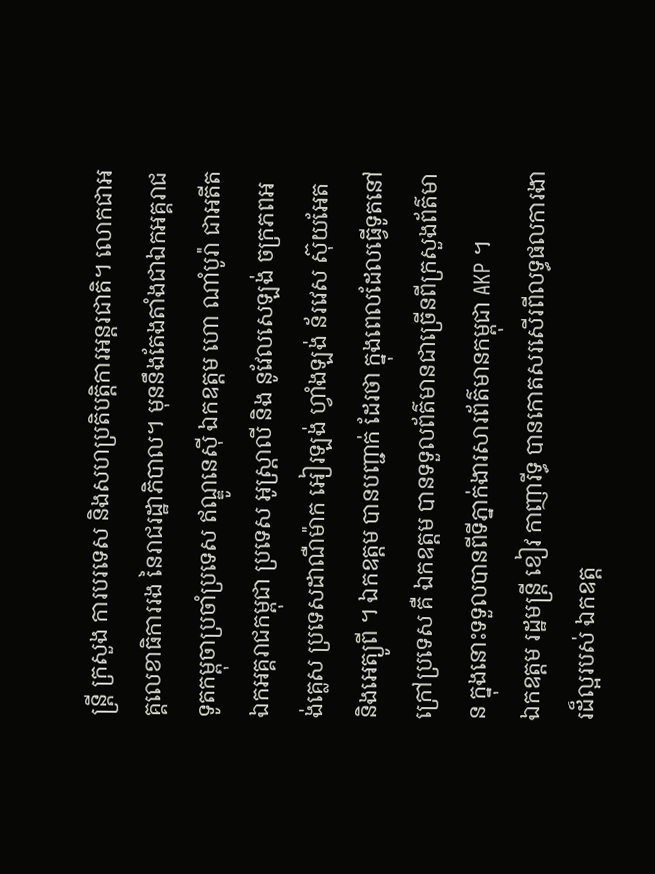ន្ត្រី ក្រសួង ការបរទេស និងសហប្រតិបត្តិការអន្តរជាតិ។ លោកជាអគ្គលេខាធិការរង នៃរាជរដ្ឋាភិបាល។ មុននឹងតែងតាំងជាឯកអគ្គរាជទូតកម្ពុចាប្រចាំប្រទេស ឥណ្ឌូនេស៊ី ឯកឧត្តម ហោ ណាំបូរ៉ា ជាអតីត ឯកអគ្គរាជកម្ពុជា ប្រទេស អូស្ត្រាលី និង នូវែលសេឡង់ ចក្រភពអង់គ្លេស ប្រទេសដាណឺម៉ាក អៀរឡង់ ហ្វាំងឡង់ ន័រវេស ស៊ុយអែត និងអេត្យូពី ។ ឯកឧត្តម បានបញ្ជាក់ ដែរថា ក្នុងពេលដែលធ្វើទូតនៅក្រៅប្រទេស គឺ ឯកឧត្តម បានទទួលព័ត៌មានជាច្រើនពីក្រសួងព័ត៌មាន ក្នុងនោះទទួលបានពីទីភ្នាក់ងារសារព័ត៌មានកម្ពុជា AKP ។
ឯកឧត្តម រដ្ឋមន្រ្តី ខៀវ កាញារីទ្ធ បានកោតសរសើរពីលទ្ធផលការងារដ៏ល្អរបស់ ឯកឧត្ត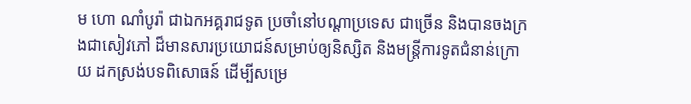ម ហោ ណាំបូរ៉ា ជាឯកអគ្គរាជទូត ប្រចាំនៅបណ្តាប្រទេស ជាច្រើន និងបានចងក្រងជាសៀវភៅ ដ៏មានសារប្រយោជន៍សម្រាប់ឲ្យនិស្សិត និងមន្រ្តីការទូតជំនាន់ក្រោយ ដកស្រង់បទពិសោធន៍ ដើម្បីសម្រេ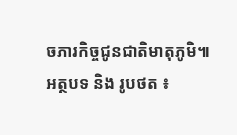ចភារកិច្ចជូនជាតិមាតុភូមិ៕
អត្ថបទ និង រូបថត ៖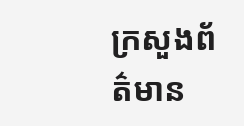ក្រសួងព័ត៌មាន